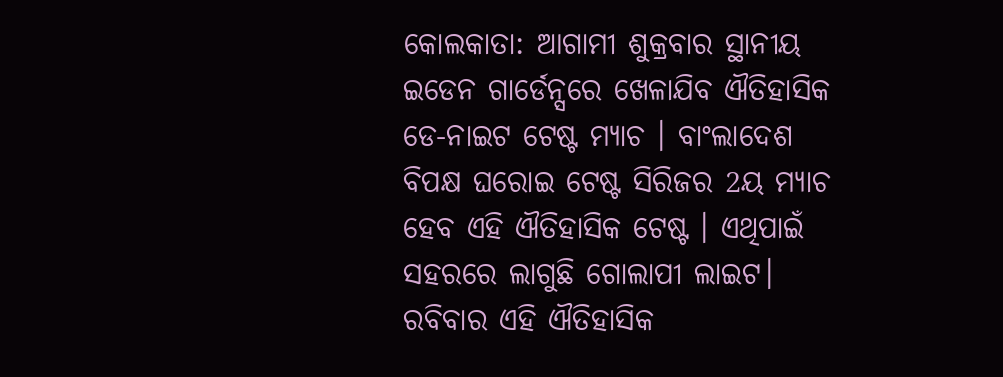କୋଲକାତା: ଆଗାମୀ ଶୁକ୍ରବାର ସ୍ଥାନୀୟ ଇଡେନ ଗାର୍ଡେନ୍ସରେ ଖେଳାଯିବ ଐତିହାସିକ ଡେ-ନାଇଟ ଟେଷ୍ଟ ମ୍ୟାଚ । ବାଂଲାଦେଶ ବିପକ୍ଷ ଘରୋଇ ଟେଷ୍ଟ ସିରିଜର 2ୟ ମ୍ୟାଚ ହେବ ଏହି ଐତିହାସିକ ଟେଷ୍ଟ । ଏଥିପାଇଁ ସହରରେ ଲାଗୁଛି ଗୋଲାପୀ ଲାଇଟ।
ରବିବାର ଏହି ଐତିହାସିକ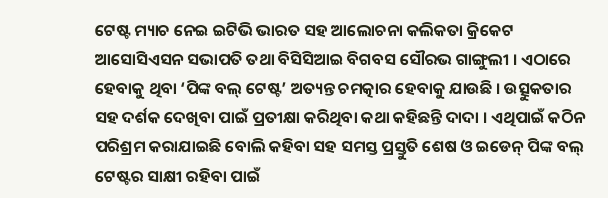ଟେଷ୍ଟ ମ୍ୟାଚ ନେଇ ଇଟିଭି ଭାରତ ସହ ଆଲୋଚନା କଲିକତା କ୍ରିକେଟ ଆସୋସିଏସନ ସଭାପତି ତଥା ବିସିସିଆଇ ବିଗବସ ସୌରଭ ଗାଙ୍ଗୁଲୀ । ଏଠାରେ ହେବାକୁ ଥିବା ‘ପିଙ୍କ ବଲ୍ ଟେଷ୍ଟ’ ଅତ୍ୟନ୍ତ ଚମତ୍କାର ହେବାକୁ ଯାଉଛି । ଉତ୍ସୁକତାର ସହ ଦର୍ଶକ ଦେଖିବା ପାଇଁ ପ୍ରତୀକ୍ଷା କରିଥିବା କଥା କହିଛନ୍ତି ଦାଦା । ଏଥିପାଇଁ କଠିନ ପରିଶ୍ରମ କରାଯାଇଛି ବୋଲି କହିବା ସହ ସମସ୍ତ ପ୍ରସ୍ତୁତି ଶେଷ ଓ ଇଡେନ୍ ପିଙ୍କ ବଲ୍ ଟେଷ୍ଟର ସାକ୍ଷୀ ରହିବା ପାଇଁ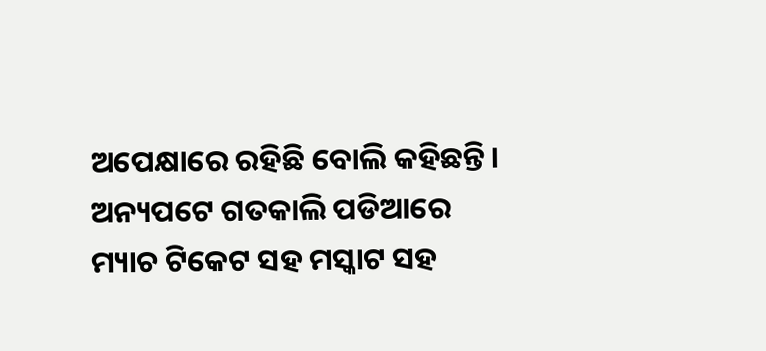ଅପେକ୍ଷାରେ ରହିଛି ବୋଲି କହିଛନ୍ତି।
ଅନ୍ୟପଟେ ଗତକାଲି ପଡିଆରେ ମ୍ୟାଚ ଟିକେଟ ସହ ମସ୍କାଟ ସହ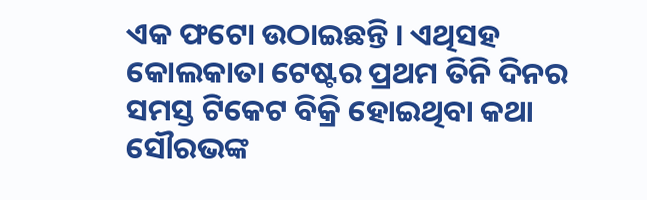ଏକ ଫଟୋ ଉଠାଇଛନ୍ତି । ଏଥିସହ କୋଲକାତା ଟେଷ୍ଟର ପ୍ରଥମ ତିନି ଦିନର ସମସ୍ତ ଟିକେଟ ବିକ୍ରି ହୋଇଥିବା କଥା ସୌରଭଙ୍କ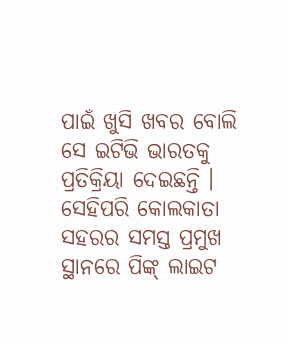ପାଇଁ ଖୁସି ଖବର ବୋଲି ସେ ଇଟିଭି ଭାରତକୁ ପ୍ରତିକ୍ରିୟା ଦେଇଛନ୍ତି ।
ସେହିପରି କୋଲକାତା ସହରର ସମସ୍ତ ପ୍ରମୁଖ ସ୍ଥାନରେ ପିଙ୍କ୍ ଲାଇଟ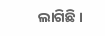ଲାଗିଛି ।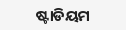ଷ୍ଟାଡିୟମ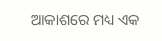ଆକାଶରେ ମଧ୍ୟ ଏକ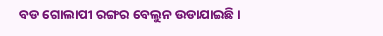ବଡ ଗୋଲାପୀ ରଙ୍ଗର ବେଲୁନ ଉଡାଯାଇଛି ।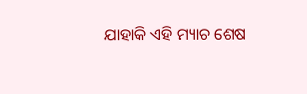ଯାହାକି ଏହି ମ୍ୟାଚ ଶେଷ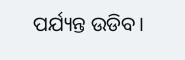ପର୍ଯ୍ୟନ୍ତ ଉଡିବ।